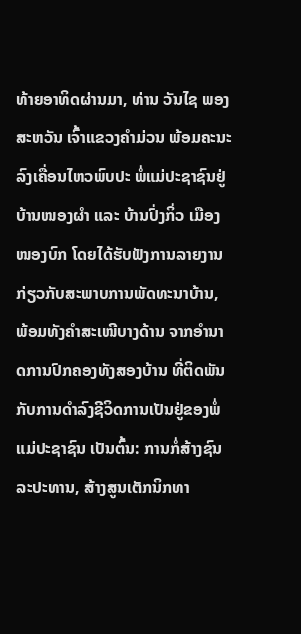ທ້າຍອາທິດຜ່ານມາ, ທ່ານ ວັນໄຊ ພອງສະຫວັນ ເຈົ້າແຂວງຄຳມ່ວນ ພ້ອມຄະນະ ລົງເຄື່ອນໄຫວພົບປະ ພໍ່ແມ່ປະຊາຊົນຢູ່ບ້ານໜອງຜຳ ແລະ ບ້ານປົ່ງກິ່ວ ເມືອງໜອງບົກ ໂດຍໄດ້ຮັບຟັງການລາຍງານກ່ຽວກັບສະພາບການພັດທະນາບ້ານ, ພ້ອມທັງຄໍາສະເໜີບາງດ້ານ ຈາກອຳນາດການປົກຄອງທັງສອງບ້ານ ທີ່ຕິດພັນກັບການດຳລົງຊີວິດການເປັນຢູ່ຂອງພໍ່ແມ່ປະຊາຊົນ ເປັນຕົ້ນ: ການກໍ່ສ້າງຊົນລະປະທານ, ສ້າງສູນເຕັກນິກທາ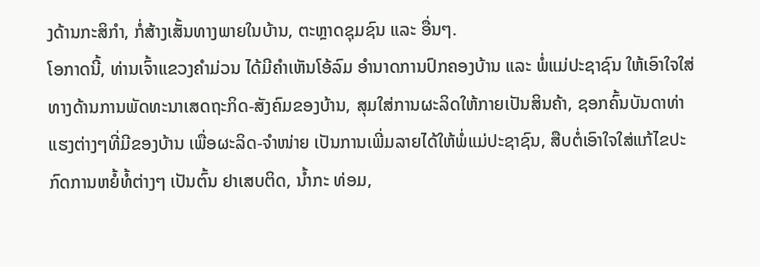ງດ້ານກະສິກຳ, ກໍ່ສ້າງເສັ້ນທາງພາຍໃນບ້ານ, ຕະຫຼາດຊຸມຊົນ ແລະ ອື່ນໆ.
ໂອກາດນີ້, ທ່ານເຈົ້າແຂວງຄຳມ່ວນ ໄດ້ມີຄໍາເຫັນໂອ້ລົມ ອຳນາດການປົກຄອງບ້ານ ແລະ ພໍ່ແມ່ປະຊາຊົນ ໃຫ້ເອົາໃຈໃສ່ ທາງດ້ານການພັດທະນາເສດຖະກິດ-ສັງຄົມຂອງບ້ານ, ສຸມໃສ່ການຜະລິດໃຫ້ກາຍເປັນສິນຄ້າ, ຊອກຄົ້ນບັນດາທ່າແຮງຕ່າງໆທີ່ມີຂອງບ້ານ ເພື່ອຜະລິດ-ຈໍາໜ່າຍ ເປັນການເພີ່ມລາຍໄດ້ໃຫ້ພໍ່ແມ່ປະຊາຊົນ, ສືບຕໍ່ເອົາໃຈໃສ່ແກ້ໄຂປະກົດການຫຍໍ້ທໍ້ຕ່າງໆ ເປັນຕົ້ນ ຢາເສບຕິດ, ນໍ້າກະ ທ່ອມ,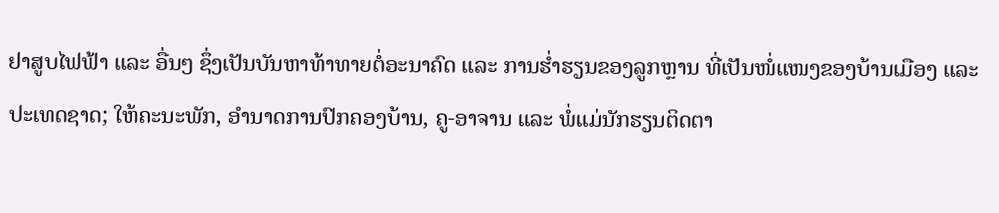ຢາສູບໄຟຟ້າ ແລະ ອື່ນໆ ຊຶ່ງເປັນບັນຫາທ້າທາຍຕໍ່ອະນາຄົດ ແລະ ການຮໍ່າຮຽນຂອງລູກຫຼານ ທີ່ເປັນໜໍ່ແໜງຂອງບ້ານເມືອງ ແລະ ປະເທດຊາດ; ໃຫ້ຄະນະພັກ, ອຳນາດການປົກຄອງບ້ານ, ຄູ-ອາຈານ ແລະ ພໍ່ແມ່ນັກຮຽນຕິດຕາ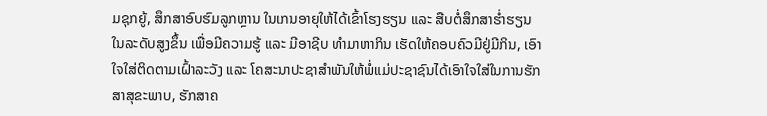ມຊຸກຍູ້, ສຶກສາອົບຮົມລູກຫຼານ ໃນເກນອາຍຸໃຫ້ໄດ້ເຂົ້າໂຮງຮຽນ ແລະ ສືບຕໍ່ສຶກສາຮໍ່າຮຽນໃນລະດັບສູງຂຶ້ນ ເພື່ອມີຄວາມຮູ້ ແລະ ມີອາຊີບ ທຳມາຫາກິນ ເຮັດໃຫ້ຄອບຄົວມີຢູ່ມີກິນ, ເອົາໃຈໃສ່ຕິດຕາມເຝົ້າລະວັງ ແລະ ໂຄສະນາປະຊາສໍາພັນໃຫ້ພໍ່ແມ່ປະຊາຊົນໄດ້ເອົາໃຈໃສ່ໃນການຮັກສາສຸຂະພາບ, ຮັກສາຄ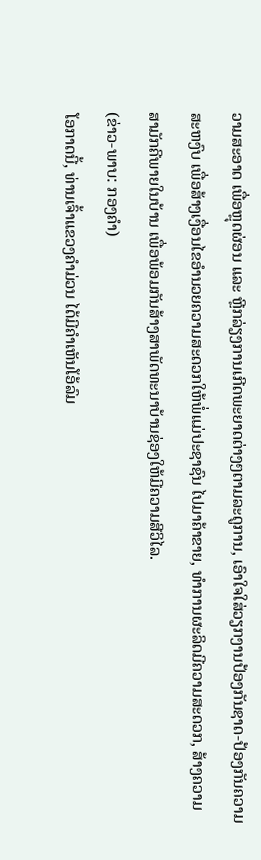ວາມສະອາດ ເພື່ອຫຼຸດຜ່ອນ ແລະ ຫຼີກລ່ຽງການເກີດພະຍາດຕ່າງໆຕາມລະດູການ, ເອົາໃຈໃສ່ວຽກງານປ້ອງກັນຊາດ-ປ້ອງກັນຄວາມສະຫງົບ ເພື່ອສ້າງເງື່ອນໄຂອຳນວຍຄວາມສະດວກໃຫ້ພໍ່ແມ່ປະຊາຊົນ ໄປມາຄ້າຂາຍ, ທຳການຜະລິດມີຄວາມສະດວກ, ສ້າງຄວາມສາມັກຄີພາຍໃນບ້ານ ເພື່ອພ້ອມກັນສ້າງສາພັດທະນາບ້ານຊ່ອງໃຫ້ມີຄວາມສີວິໄລ.
(ຂ່າວ-ພາບ: ກອງຄໍາ)
ໂອກາດນີ້, ທ່ານເຈົ້າແຂວງຄຳມ່ວນ ໄດ້ມີຄໍາເຫັນໂອ້ລົມ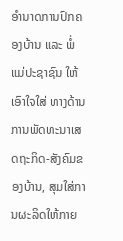ອຳນາດການປົກຄອງບ້ານ ແລະ ພໍ່ແມ່ປະຊາຊົນ ໃຫ້ເອົາໃຈໃສ່ ທາງດ້ານການພັດທະນາເສດຖະກິດ-ສັງຄົມຂອງບ້ານ, ສຸມໃສ່ການຜະລິດໃຫ້ກາຍ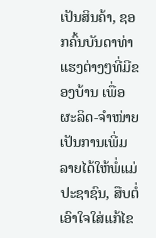ເປັນສິນຄ້າ, ຊອກຄົ້ນບັນດາທ່າແຮງຕ່າງໆທີ່ມີຂອງບ້ານ ເພື່ອຜະລິດ-ຈໍາໜ່າຍ ເປັນການເພີ່ມລາຍໄດ້ໃຫ້ພໍ່ແມ່ປະຊາຊົນ, ສືບຕໍ່ເອົາໃຈໃສ່ແກ້ໄຂ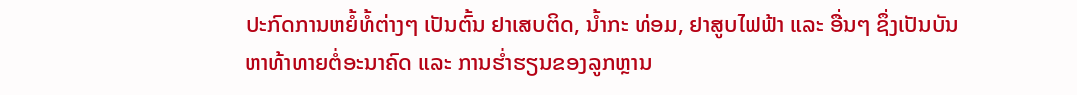ປະກົດການຫຍໍ້ທໍ້ຕ່າງໆ ເປັນຕົ້ນ ຢາເສບຕິດ, ນໍ້າກະ ທ່ອມ, ຢາສູບໄຟຟ້າ ແລະ ອື່ນໆ ຊຶ່ງເປັນບັນຫາທ້າທາຍຕໍ່ອະນາຄົດ ແລະ ການຮໍ່າຮຽນຂອງລູກຫຼານ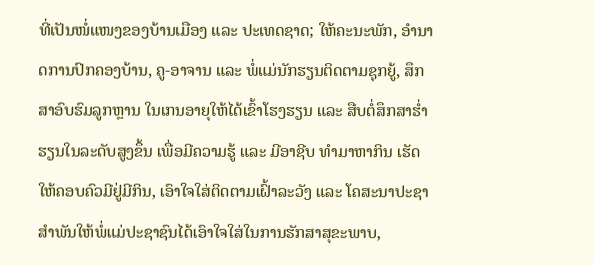ທີ່ເປັນໜໍ່ແໜງຂອງບ້ານເມືອງ ແລະ ປະເທດຊາດ; ໃຫ້ຄະນະພັກ, ອຳນາດການປົກຄອງບ້ານ, ຄູ-ອາຈານ ແລະ ພໍ່ແມ່ນັກຮຽນຕິດຕາມຊຸກຍູ້, ສຶກສາອົບຮົມລູກຫຼານ ໃນເກນອາຍຸໃຫ້ໄດ້ເຂົ້າໂຮງຮຽນ ແລະ ສືບຕໍ່ສຶກສາຮໍ່າຮຽນໃນລະດັບສູງຂຶ້ນ ເພື່ອມີຄວາມຮູ້ ແລະ ມີອາຊີບ ທຳມາຫາກິນ ເຮັດໃຫ້ຄອບຄົວມີຢູ່ມີກິນ, ເອົາໃຈໃສ່ຕິດຕາມເຝົ້າລະວັງ ແລະ ໂຄສະນາປະຊາສໍາພັນໃຫ້ພໍ່ແມ່ປະຊາຊົນໄດ້ເອົາໃຈໃສ່ໃນການຮັກສາສຸຂະພາບ,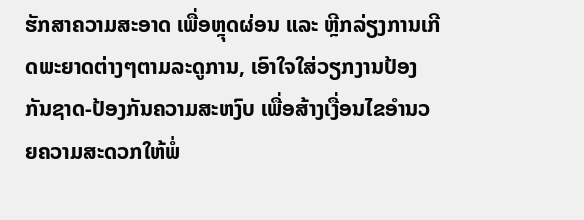ຮັກສາຄວາມສະອາດ ເພື່ອຫຼຸດຜ່ອນ ແລະ ຫຼີກລ່ຽງການເກີດພະຍາດຕ່າງໆຕາມລະດູການ, ເອົາໃຈໃສ່ວຽກງານປ້ອງກັນຊາດ-ປ້ອງກັນຄວາມສະຫງົບ ເພື່ອສ້າງເງື່ອນໄຂອຳນວຍຄວາມສະດວກໃຫ້ພໍ່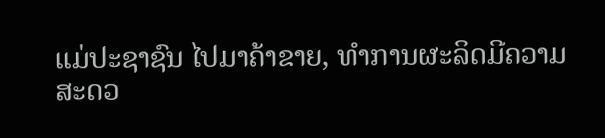ແມ່ປະຊາຊົນ ໄປມາຄ້າຂາຍ, ທຳການຜະລິດມີຄວາມສະດວ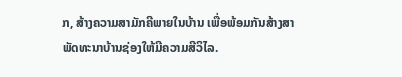ກ, ສ້າງຄວາມສາມັກຄີພາຍໃນບ້ານ ເພື່ອພ້ອມກັນສ້າງສາພັດທະນາບ້ານຊ່ອງໃຫ້ມີຄວາມສີວິໄລ.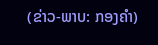(ຂ່າວ-ພາບ: ກອງຄໍາ)